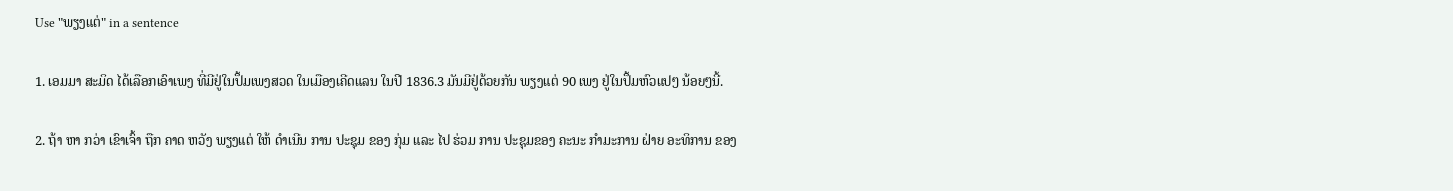Use "ພຽງແຕ່" in a sentence

1. ເອມມາ ສະມິດ ໄດ້ເລືອກເອົາເພງ ທີ່ມີຢູ່ໃນປຶ້ມເພງສວດ ໃນເມືອງເຄີດແລນ ໃນປີ 1836.3 ມັນມີຢູ່ດ້ວຍກັນ ພຽງແຕ່ 90 ເພງ ຢູ່ໃນປຶ້ມຫົວແປໆ ນ້ອຍໆນີ້.

2. ຖ້າ ຫາ ກວ່າ ເຂົາເຈົ້າ ຖືກ ຄາດ ຫວັງ ພຽງແຕ່ ໃຫ້ ດໍາເນີນ ການ ປະຊຸມ ຂອງ ກຸ່ມ ແລະ ໄປ ຮ່ວມ ການ ປະຊຸມຂອງ ຄະນະ ກໍາມະການ ຝ່າຍ ອະທິການ ຂອງ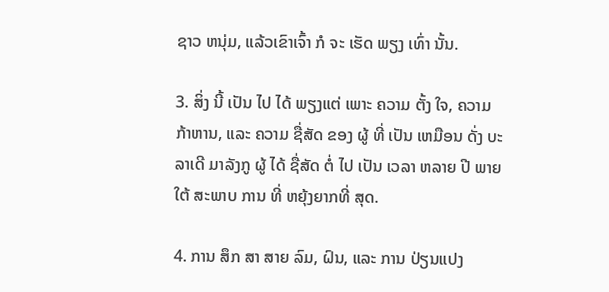ຊາວ ຫນຸ່ມ, ແລ້ວເຂົາເຈົ້າ ກໍ ຈະ ເຮັດ ພຽງ ເທົ່າ ນັ້ນ.

3. ສິ່ງ ນີ້ ເປັນ ໄປ ໄດ້ ພຽງແຕ່ ເພາະ ຄວາມ ຕັ້ງ ໃຈ, ຄວາມ ກ້າຫານ, ແລະ ຄວາມ ຊື່ສັດ ຂອງ ຜູ້ ທີ່ ເປັນ ເຫມືອນ ດັ່ງ ບະລາເດີ ມາລັງກູ ຜູ້ ໄດ້ ຊື່ສັດ ຕໍ່ ໄປ ເປັນ ເວລາ ຫລາຍ ປີ ພາຍ ໃຕ້ ສະພາບ ການ ທີ່ ຫຍຸ້ງຍາກທີ່ ສຸດ.

4. ການ ສຶກ ສາ ສາຍ ລົມ, ຝົນ, ແລະ ການ ປ່ຽນແປງ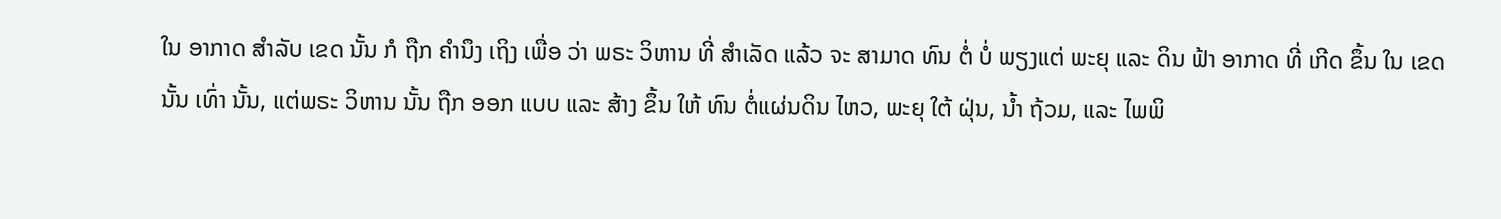ໃນ ອາກາດ ສໍາລັບ ເຂດ ນັ້ນ ກໍ ຖືກ ຄໍານຶງ ເຖິງ ເພື່ອ ວ່າ ພຣະ ວິຫານ ທີ່ ສໍາເລັດ ແລ້ວ ຈະ ສາມາດ ທົນ ຕໍ່ ບໍ່ ພຽງແຕ່ ພະຍຸ ແລະ ດິນ ຟ້າ ອາກາດ ທີ່ ເກີດ ຂຶ້ນ ໃນ ເຂດ ນັ້ນ ເທົ່າ ນັ້ນ, ແຕ່ພຣະ ວິຫານ ນັ້ນ ຖືກ ອອກ ແບບ ແລະ ສ້າງ ຂຶ້ນ ໃຫ້ ທົນ ຕໍ່ແຜ່ນດິນ ໄຫວ, ພະຍຸ ໃຕ້ ຝຸ່ນ, ນ້ຳ ຖ້ວມ, ແລະ ໄພພິ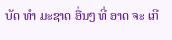ບັດ ທໍາ ມະຊາດ ອື່ນໆ ທີ່ ອາດ ຈະ ເກີ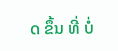ດ ຂຶ້ນ ທີ່ ບໍ່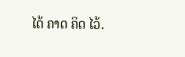ໄດ້ ຄາດ ຄິດ ໄວ້.